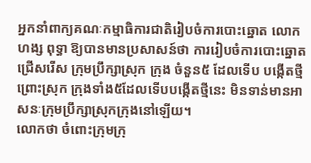អ្នកនាំពាក្យគណៈកម្មាធិការជាតិរៀបចំការបោះឆ្នោត លោក ហង្ស ពុទ្ធា ឱ្យបានមានប្រសាសន៍ថា ការរៀបចំការបោះឆ្នោត ជ្រើសរើស ក្រុមប្រឹក្សាស្រុក ក្រុង ចំនួន៥ ដែលទើប បង្កើតថ្មី ព្រោះស្រុក ក្រុងទាំង៥ដែលទើបបង្កើតថ្មីនេះ មិនទាន់មានអាសនៈក្រុមប្រឹក្សាស្រុកក្រុងនៅឡើយ។
លោកថា ចំពោះក្រុមក្រុ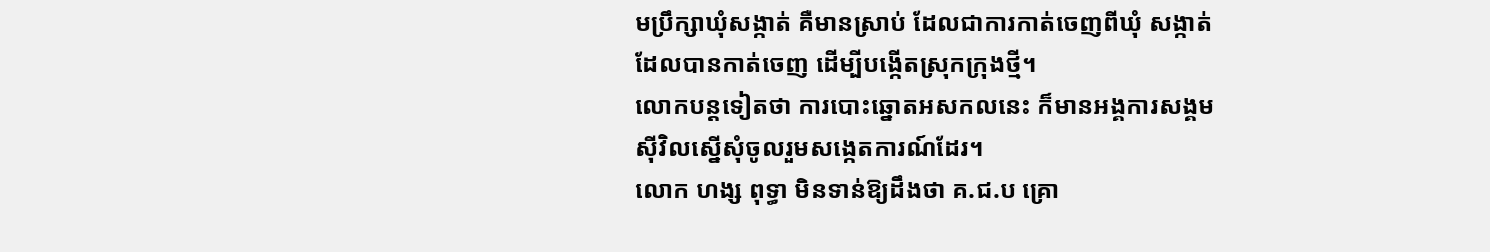មប្រឹក្សាឃុំសង្កាត់ គឺមានស្រាប់ ដែលជាការកាត់ចេញពីឃុំ សង្កាត់ ដែលបានកាត់ចេញ ដើម្បីបង្កើតស្រុកក្រុងថ្មី។
លោកបន្តទៀតថា ការបោះឆ្នោតអសកលនេះ ក៏មានអង្គការសង្គមស៊ីវិលស្នើសុំចូលរួមសង្កេតការណ៍ដែរ។
លោក ហង្ស ពុទ្ធា មិនទាន់ឱ្យដឹងថា គ.ជ.ប គ្រោ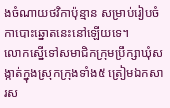ងចំណាយថវិកាប៉ុន្មាន សម្រាប់រៀបចំកាបោះឆ្នោតនេះនៅឡើយទេ។
លោកស្នើទៅសមាជិកក្រុមប្រឹក្សាឃុំសង្កាត់ក្នុងស្រុកក្រុងទាំង៥ ត្រៀមឯកសារស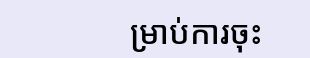ម្រាប់ការចុះ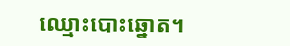ឈ្មោះបោះឆ្នោត។